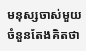មនុស្សចាស់មួយចំនួនតែងគិតថា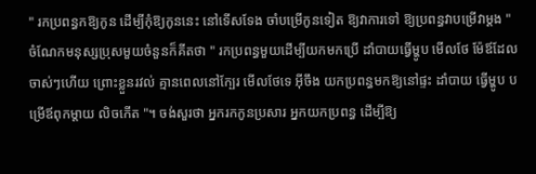" រកប្រពន្ធកឱ្យកូន ដើម្បីកុំឱ្យកូននេះ នៅទើសទែង ចាំបម្រើកូនទៀត ឱ្យវាការទៅ ឱ្យប្រពន្ធវាបម្រើវាម្ដង " ចំណែកមនុស្សប្រុសមួយចំនួនក៏គីតថា " រកប្រពន្ធមួយដើម្បីយកមកប្រើ ដាំបាយធ្វើម្ហូប មើលថែ ម៉ែឪដែលចាស់ៗហើយ ព្រោះខ្លួនរវល់ គ្មានពេលនៅក្បែរ មើលថែទេ អ៊ីចឹង យកប្រពន្ធមកឱ្យនៅផ្ទះ ដាំបាយ ធ្វើម្ហូប បម្រើឪពុកម្ដាយ លិចកើត "។ ចង់សួរថា អ្នករកកូនប្រសារ អ្នកយកប្រពន្ធ ដើម្បីឱ្យ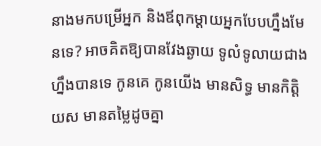នាងមកបម្រើអ្នក និងឪពុកម្ដាយអ្នកបែបហ្នឹងមែនទេ? អាចគិតឱ្យបានវែងឆ្ងាយ ទូលំទូលាយជាងហ្នឹងបានទេ កូនគេ កូនយើង មានសិទ្ធ មានកិត្តិយស មានតម្លៃដូចគ្នា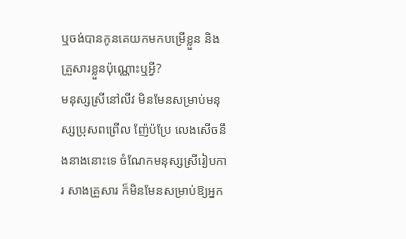ឬចង់បានកូនគេយកមកបម្រើខ្លួន និងគ្រួសារខ្លួនប៉ុណ្ណោះឬអ្វី?
មនុស្សស្រីនៅលីវ មិនមែនសម្រាប់មនុស្សប្រុសពព្រើល ញ៉ែប៉ប្រែ លេងសើចនឹងនាងនោះទេ ចំណែកមនុស្សស្រីរៀបការ សាងគ្រួសារ ក៏មិនមែនសម្រាប់ឱ្យអ្នក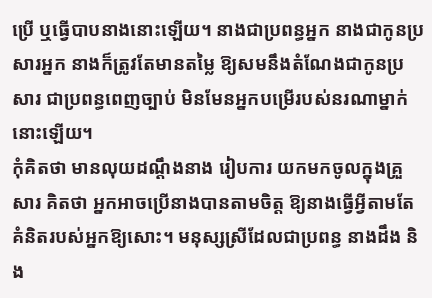ប្រើ ឬធ្វើបាបនាងនោះឡើយ។ នាងជាប្រពន្ធអ្នក នាងជាកូនប្រសារអ្នក នាងក៏ត្រូវតែមានតម្លៃ ឱ្យសមនឹងតំណែងជាកូនប្រសារ ជាប្រពន្ធពេញច្បាប់ មិនមែនអ្នកបម្រើរបស់នរណាម្នាក់នោះឡើយ។
កុំគិតថា មានលុយដណ្ដឹងនាង រៀបការ យកមកចូលក្នុងគ្រួសារ គិតថា អ្នកអាចប្រើនាងបានតាមចិត្ត ឱ្យនាងធ្វើអ្វីតាមតែគំនិតរបស់អ្នកឱ្យសោះ។ មនុស្សស្រីដែលជាប្រពន្ធ នាងដឹង និង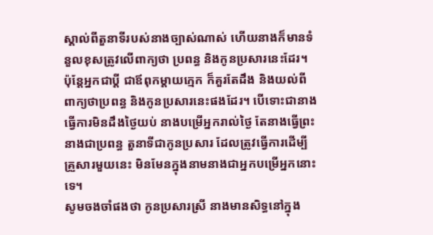ស្គាល់ពីតួនាទីរបស់នាងច្បាស់ណាស់ ហើយនាងក៏មានទំនួលខុសត្រូវលើពាក្យថា ប្រពន្ធ និងកូនប្រសារនេះដែរ។ ប៉ុន្តែអ្នកជាប្ដី ជាឪពុកម្ដាយក្មេក ក៏គួរតែដឹង និងយល់ពីពាក្យថាប្រពន្ធ និងកូនប្រសារនេះផងដែរ។ បើទោះជានាងធ្វើការមិនដឹងថ្ងៃយប់ នាងបម្រើអ្នករាល់ថ្ងៃ តែនាងធ្វើព្រះនាងជាប្រពន្ធ តួនាទីជាកូនប្រសារ ដែលត្រូវធ្វើការដើម្បីគ្រួសារមួយនេះ មិនមែនក្នុងនាមនាងជាអ្នកបម្រើអ្នកនោះទេ។
សូមចងចាំផងថា កូនប្រសារស្រី នាងមានសិទ្ធនៅក្នុង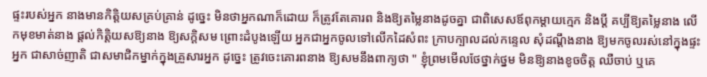ផ្ទះរបស់អ្នក នាងមានកិត្តិយសគ្រប់គ្រាន់ ដូច្នេះ មិនថាអ្នកណាក៏ដោយ ក៏ត្រូវតែគោរព និងឱ្យតម្លៃនាងដូចគ្នា ជាពិសេសឪពុកម្ដាយក្មេក និងប្ដី គប្បីឱ្យតម្លៃនាង លើកមុខមាត់នាង ផ្ដល់កិត្តិយសឱ្យនាង ឱ្យសក្តិសម ព្រោះដំបូងឡើយ អ្នកជាអ្នកចូលទៅលើកដៃសំពះ ក្រាបក្បាលដល់កន្ទេល សុំដណ្ដឹងនាង ឱ្យមកចូលរស់នៅក្នុងផ្ទះអ្នក ជាសាច់ញាតិ ជាសមាជិកម្នាក់ក្នុងគ្រួសារអ្នក ដូច្នេះ ត្រូវចេះគោរពនាង ឱ្យសមនឹងពាក្យថា " ខ្ញុំព្រមមើលថែថ្នាក់ថ្នម មិនឱ្យនាងខូចចិត្ត ឈឺចាប់ ឬគេ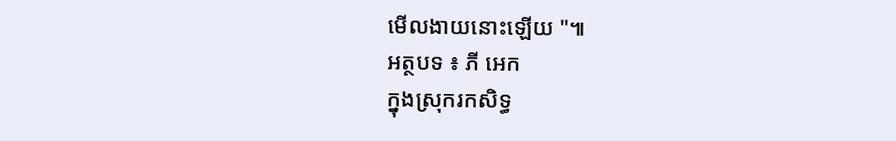មើលងាយនោះឡើយ "៕
អត្ថបទ ៖ ភី អេក
ក្នុងស្រុករកសិទ្ធ